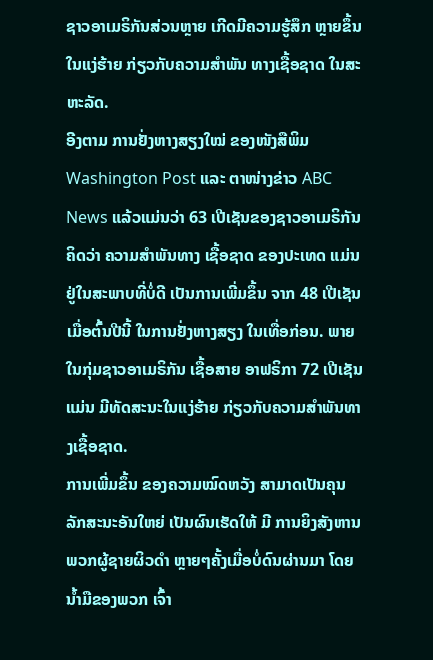ຊາວອາເມຣິກັນສ່ວນຫຼາຍ ເກີດມີຄວາມຮູ້ສຶກ ຫຼາຍຂຶ້ນ ໃນແງ່ຮ້າຍ ກ່ຽວກັບຄວາມສຳພັນ ທາງເຊື້ອຊາດ ໃນສະຫະລັດ.
ອີງຕາມ ການຢັ່ງຫາງສຽງໃໝ່ ຂອງໜັງສືພິມ Washington Post ແລະ ຕາໜ່າງຂ່າວ ABC News ແລ້ວແມ່ນວ່າ 63 ເປີເຊັນຂອງຊາວອາເມຣິກັນ ຄິດວ່າ ຄວາມສຳພັນທາງ ເຊື້ອຊາດ ຂອງປະເທດ ແມ່ນຢູ່ໃນສະພາບທີ່ບໍ່ດີ ເປັນການເພີ່ມຂຶ້ນ ຈາກ 48 ເປີເຊັນ ເມື່ອຕົ້ນປີນີ້ ໃນການຢັ່ງຫາງສຽງ ໃນເທື່ອກ່ອນ. ພາຍໃນກຸ່ມຊາວອາເມຣິກັນ ເຊື້ອສາຍ ອາຟຣິກາ 72 ເປີເຊັນ ແມ່ນ ມີທັດສະນະໃນແງ່ຮ້າຍ ກ່ຽວກັບຄວາມສຳພັນທາງເຊື້ອຊາດ.
ການເພີ່ມຂຶ້ນ ຂອງຄວາມໝົດຫວັງ ສາມາດເປັນຄຸນລັກສະນະອັນໃຫຍ່ ເປັນຜົນເຮັດໃຫ້ ມີ ການຍິງສັງຫານພວກຜູ້ຊາຍຜິວດຳ ຫຼາຍໆຄັ້ງເມື່ອບໍ່ດົນຜ່ານມາ ໂດຍນ້ຳມືຂອງພວກ ເຈົ້າ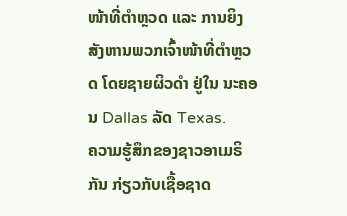ໜ້າທີ່ຕຳຫຼວດ ແລະ ການຍິງສັງຫານພວກເຈົ້າໜ້າທີ່ຕຳຫຼວດ ໂດຍຊາຍຜິວດຳ ຢູ່ໃນ ນະຄອນ Dallas ລັດ Texas.
ຄວາມຮູ້ສຶກຂອງຊາວອາເມຣິກັນ ກ່ຽວກັບເຊື້ອຊາດ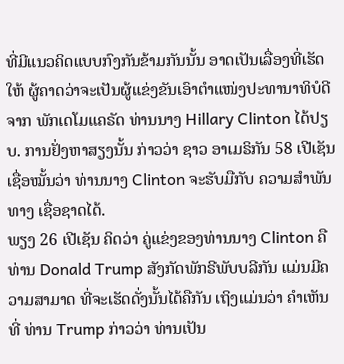ທີ່ມີແນວຄິດແບບກົງກັນຂ້າມກັນນັ້ນ ອາດເປັນເລື່ອງທີ່ເຮັດໃຫ້ ຜູ້ຄາດວ່າຈະເປັນຜູ້ແຂ່ງຂັນເອົາຕຳແໜ່ງປະທານາທິບໍດີ ຈາກ ພັກເດໂມແຄຣັດ ທ່ານນາງ Hillary Clinton ໄດ້ປຽບ. ການຢັ່ງຫາສຽງນັ້ນ ກ່າວວ່າ ຊາວ ອາເມຣິກັນ 58 ເປີເຊັນ ເຊື່ອໝັ້ນວ່າ ທ່ານນາງ Clinton ຈະຮັບມືກັບ ຄວາມສຳພັນທາງ ເຊື່ອຊາດໄດ້.
ພຽງ 26 ເປີເຊັນ ຄິດວ່າ ຄູ່ແຂ່ງຂອງທ່ານນາງ Clinton ຄືທ່ານ Donald Trump ສັງກັດພັກຣີພັບບລີກັນ ແມ່ນມີຄວາມສາມາດ ທີ່ຈະເຮັດດັ່ງນັ້ນໄດ້ຄືກັນ ເຖິງແມ່ນວ່າ ຄຳເຫັນທີ່ ທ່ານ Trump ກ່າວວ່າ ທ່ານເປັນ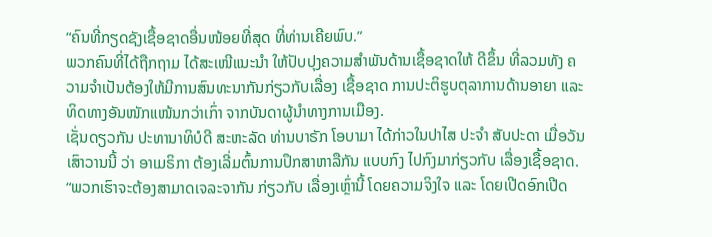“ຄົນທີ່ກຽດຊັງເຊື້ອຊາດອື່ນໜ້ອຍທີ່ສຸດ ທີ່ທ່ານເຄີຍພົບ.”
ພວກຄົນທີ່ໄດ້ຖືກຖາມ ໄດ້ສະເໜີແນະນຳ ໃຫ້ປັບປຸງຄວາມສຳພັນດ້ານເຊື້ອຊາດໃຫ້ ດີຂຶ້ນ ທີ່ລວມທັງ ຄວາມຈຳເປັນຕ້ອງໃຫ້ມີການສົນທະນາກັນກ່ຽວກັບເລື່ອງ ເຊື້ອຊາດ ການປະຕິຮູບຕຸລາການດ້ານອາຍາ ແລະ ທິດທາງອັນໜັກແໜ້ນກວ່າເກົ່າ ຈາກບັນດາຜູ້ນຳທາງການເມືອງ.
ເຊັ່ນດຽວກັນ ປະທານາທິບໍດີ ສະຫະລັດ ທ່ານບາຣັກ ໂອບາມາ ໄດ້ກ່າວໃນປາໄສ ປະຈຳ ສັບປະດາ ເມື່ອວັນເສົາວານນີ້ ວ່າ ອາເມຣິກາ ຕ້ອງເລີ່ມຕົ້ນການປຶກສາຫາລືກັນ ແບບກົງ ໄປກົງມາກ່ຽວກັບ ເລື່ອງເຊື້ອຊາດ. “ພວກເຮົາຈະຕ້ອງສາມາດເຈລະຈາກັນ ກ່ຽວກັບ ເລື່ອງເຫຼົ່ານີ້ ໂດຍຄວາມຈິງໃຈ ແລະ ໂດຍເປີດອົກເປີດ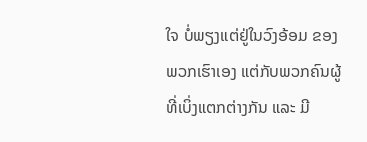ໃຈ ບໍ່ພຽງແຕ່ຢູ່ໃນວົງອ້ອມ ຂອງພວກເຮົາເອງ ແຕ່ກັບພວກຄົນຜູ້ທີ່ເບິ່ງແຕກຕ່າງກັນ ແລະ ມີ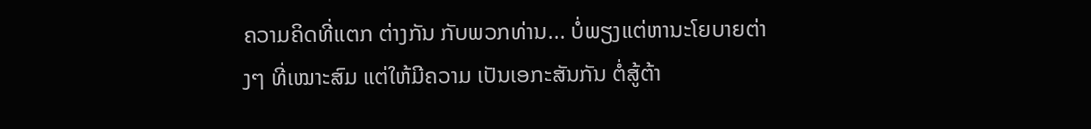ຄວາມຄິດທີ່ແຕກ ຕ່າງກັນ ກັບພວກທ່ານ... ບໍ່ພຽງແຕ່ຫານະໂຍບາຍຕ່າງໆ ທີ່ເໝາະສົມ ແຕ່ໃຫ້ມີຄວາມ ເປັນເອກະສັນກັນ ຕໍ່ສູ້ຕ້າ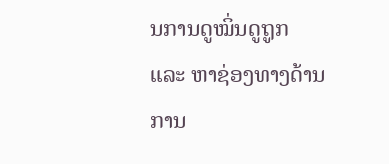ນການດູໝິ່ນດູຖູກ ແລະ ຫາຊ່ອງທາງດ້ານການ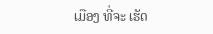ເມືອງ ທີ່ຈະ ເຮັດ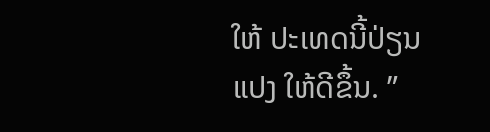ໃຫ້ ປະເທດນີ້ປ່ຽນແປງ ໃຫ້ດີຂຶ້ນ. ”